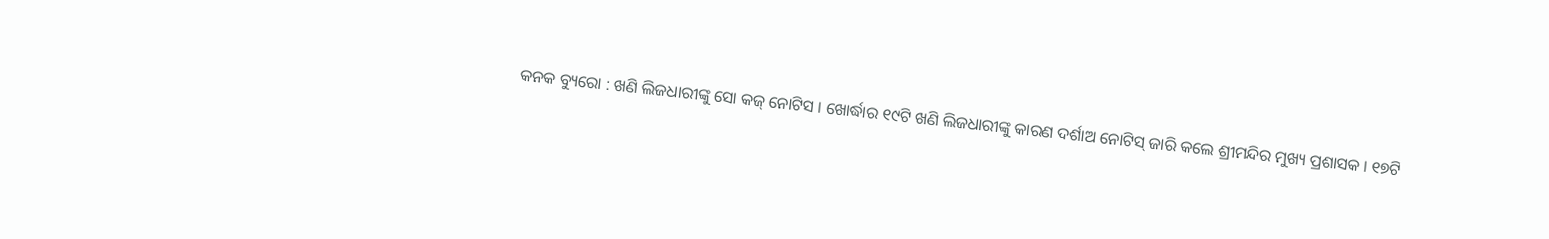କନକ ବ୍ୟୁରୋ : ଖଣି ଲିଜଧାରୀଙ୍କୁ ସୋ କଜ୍ ନୋଟିସ । ଖୋର୍ଦ୍ଧାର ୧୯ଟି ଖଣି ଲିଜଧାରୀଙ୍କୁ କାରଣ ଦର୍ଶାଅ ନୋଟିସ୍ ଜାରି କଲେ ଶ୍ରୀମନ୍ଦିର ମୁଖ୍ୟ ପ୍ରଶାସକ । ୧୭ଟି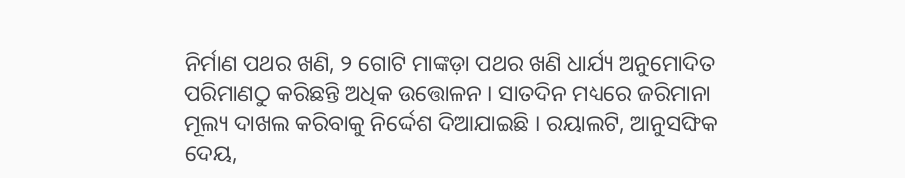ନିର୍ମାଣ ପଥର ଖଣି, ୨ ଗୋଟି ମାଙ୍କଡ଼ା ପଥର ଖଣି ଧାର୍ଯ୍ୟ ଅନୁମୋଦିତ ପରିମାଣଠୁ କରିଛନ୍ତି ଅଧିକ ଉତ୍ତୋଳନ । ସାତଦିନ ମଧ୍ୟରେ ଜରିମାନା ମୂଲ୍ୟ ଦାଖଲ କରିବାକୁ ନିର୍ଦ୍ଦେଶ ଦିଆଯାଇଛି । ରୟାଲଟି, ଆନୁସଙ୍ଘିକ ଦେୟ,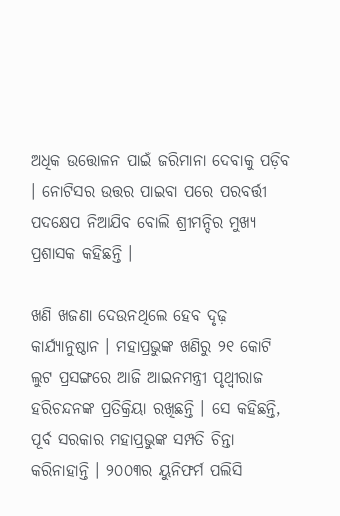ଅଧିକ ଉତ୍ତୋଳନ ପାଇଁ ଜରିମାନା ଦେବାକୁ ପଡ଼ିବ । ନୋଟିସର ଉତ୍ତର ପାଇବା ପରେ ପରବର୍ତ୍ତୀ ପଦକ୍ଷେପ ନିଆଯିବ ବୋଲି ଶ୍ରୀମନ୍ଦିର ମୁଖ୍ୟ ପ୍ରଶାସକ କହିଛନ୍ତି ।

ଖଣି ଖଜଣା ଦେଉନଥିଲେ ହେବ ଦୃଢ଼ କାର୍ଯ୍ୟାନୁଷ୍ଠାନ । ମହାପ୍ରଭୁଙ୍କ ଖଣିରୁ ୨୧ କୋଟି ଲୁଟ ପ୍ରସଙ୍ଗରେ ଆଜି ଆଇନମନ୍ତ୍ରୀ ପୃଥ୍ୱୀରାଜ ହରିଚନ୍ଦନଙ୍କ ପ୍ରତିକ୍ରିୟା ରଖିଛନ୍ତି । ସେ କହିଛନ୍ତି, ପୂର୍ବ ସରକାର ମହାପ୍ରଭୁଙ୍କ ସମ୍ପତି ଚିନ୍ତା କରିନାହାନ୍ତି । ୨୦୦୩ର ୟୁନିଫର୍ମ ପଲିସି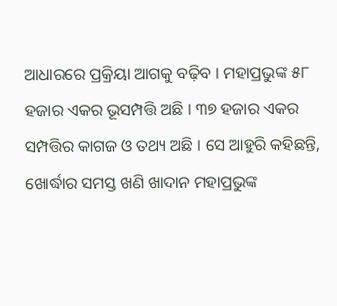ଆଧାରରେ ପ୍ରକ୍ରିୟା ଆଗକୁ ବଢ଼ିବ । ମହାପ୍ରଭୁଙ୍କ ୫୮ ହଜାର ଏକର ଭୂସମ୍ପତ୍ତି ଅଛି । ୩୭ ହଜାର ଏକର ସମ୍ପତ୍ତିର କାଗଜ ଓ ତଥ୍ୟ ଅଛି । ସେ ଆହୁରି କହିଛନ୍ତି, ଖୋର୍ଦ୍ଧାର ସମସ୍ତ ଖଣି ଖାଦାନ ମହାପ୍ରଭୁଙ୍କ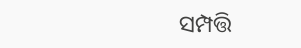ସମ୍ପତ୍ତି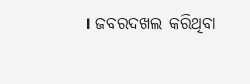। ଜବରଦଖଲ କରିଥିବା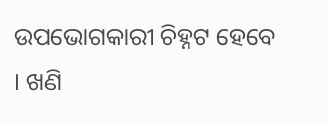ଉପଭୋଗକାରୀ ଚିହ୍ନଟ ହେବେ । ଖଣି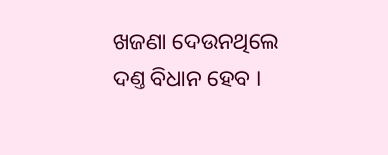ଖଜଣା ଦେଉନଥିଲେ ଦଣ୍ତ ବିଧାନ ହେବ ।